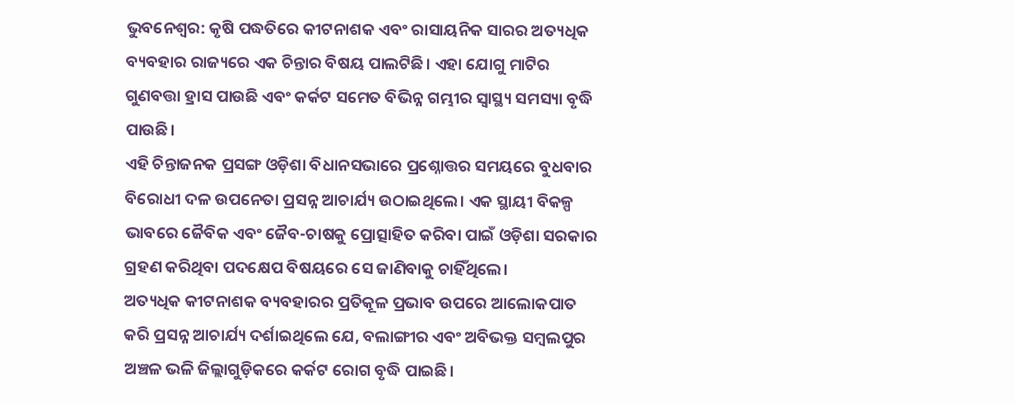ଭୁବନେଶ୍ବର: କୃଷି ପଦ୍ଧତିରେ କୀଟନାଶକ ଏବଂ ରାସାୟନିକ ସାରର ଅତ୍ୟଧିକ ବ୍ୟବହାର ରାଜ୍ୟରେ ଏକ ଚିନ୍ତାର ବିଷୟ ପାଲଟିଛି। ଏହା ଯୋଗୁ ମାଟିର ଗୁଣବତ୍ତା ହ୍ରାସ ପାଉଛି ଏବଂ କର୍କଟ ସମେତ ବିଭିନ୍ନ ଗମ୍ଭୀର ସ୍ୱାସ୍ଥ୍ୟ ସମସ୍ୟା ବୃଦ୍ଧି ପାଉଛି।
ଏହି ଚିନ୍ତାଜନକ ପ୍ରସଙ୍ଗ ଓଡ଼ିଶା ବିଧାନସଭାରେ ପ୍ରଶ୍ନୋତ୍ତର ସମୟରେ ବୁଧବାର ବିରୋଧୀ ଦଳ ଉପନେତା ପ୍ରସନ୍ନ ଆଚାର୍ଯ୍ୟ ଉଠାଇଥିଲେ। ଏକ ସ୍ଥାୟୀ ବିକଳ୍ପ ଭାବରେ ଜୈବିକ ଏବଂ ଜୈବ-ଚାଷକୁ ପ୍ରୋତ୍ସାହିତ କରିବା ପାଇଁ ଓଡ଼ିଶା ସରକାର ଗ୍ରହଣ କରିଥିବା ପଦକ୍ଷେପ ବିଷୟରେ ସେ ଜାଣିବାକୁ ଚାହିଁଥିଲେ।
ଅତ୍ୟଧିକ କୀଟନାଶକ ବ୍ୟବହାରର ପ୍ରତିକୂଳ ପ୍ରଭାବ ଉପରେ ଆଲୋକପାତ କରି ପ୍ରସନ୍ନ ଆଚାର୍ଯ୍ୟ ଦର୍ଶାଇଥିଲେ ଯେ, ବଲାଙ୍ଗୀର ଏବଂ ଅବିଭକ୍ତ ସମ୍ବଲପୁର ଅଞ୍ଚଳ ଭଳି ଜିଲ୍ଲାଗୁଡ଼ିକରେ କର୍କଟ ରୋଗ ବୃଦ୍ଧି ପାଇଛି।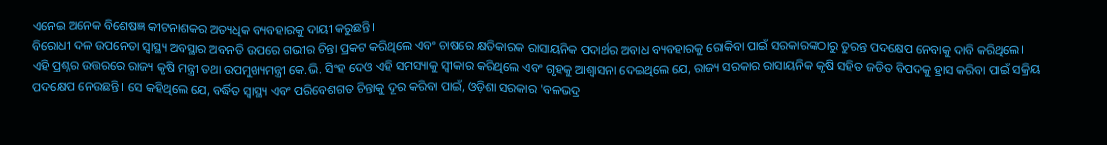ଏନେଇ ଅନେକ ବିଶେଷଜ୍ଞ କୀଟନାଶକର ଅତ୍ୟଧିକ ବ୍ୟବହାରକୁ ଦାୟୀ କରୁଛନ୍ତି।
ବିରୋଧୀ ଦଳ ଉପନେତା ସ୍ୱାସ୍ଥ୍ୟ ଅବସ୍ଥାର ଅବନତି ଉପରେ ଗଭୀର ଚିନ୍ତା ପ୍ରକଟ କରିଥିଲେ ଏବଂ ଚାଷରେ କ୍ଷତିକାରକ ରାସାୟନିକ ପଦାର୍ଥର ଅବାଧ ବ୍ୟବହାରକୁ ରୋକିବା ପାଇଁ ସରକାରଙ୍କଠାରୁ ତୁରନ୍ତ ପଦକ୍ଷେପ ନେବାକୁ ଦାବି କରିଥିଲେ।
ଏହି ପ୍ରଶ୍ନର ଉତ୍ତରରେ ରାଜ୍ୟ କୃଷି ମନ୍ତ୍ରୀ ତଥା ଉପମୁଖ୍ୟମନ୍ତ୍ରୀ କେ.ଭି. ସିଂହ ଦେଓ ଏହି ସମସ୍ୟାକୁ ସ୍ୱୀକାର କରିଥିଲେ ଏବଂ ଗୃହକୁ ଆଶ୍ୱାସନା ଦେଇଥିଲେ ଯେ, ରାଜ୍ୟ ସରକାର ରାସାୟନିକ କୃଷି ସହିତ ଜଡିତ ବିପଦକୁ ହ୍ରାସ କରିବା ପାଇଁ ସକ୍ରିୟ ପଦକ୍ଷେପ ନେଉଛନ୍ତି। ସେ କହିଥିଲେ ଯେ, ବର୍ଦ୍ଧିତ ସ୍ୱାସ୍ଥ୍ୟ ଏବଂ ପରିବେଶଗତ ଚିନ୍ତାକୁ ଦୂର କରିବା ପାଇଁ, ଓଡ଼ିଶା ସରକାର 'ବଳଭଦ୍ର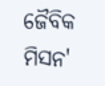ଜୈବିକ ମିସନ'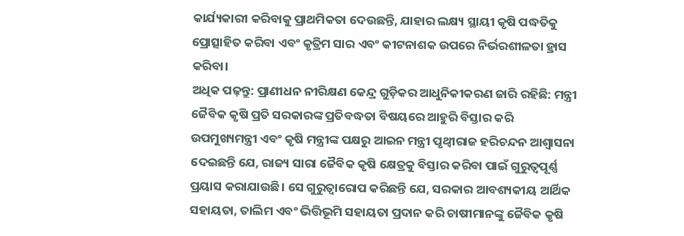କାର୍ଯ୍ୟକାରୀ କରିବାକୁ ପ୍ରାଥମିକତା ଦେଉଛନ୍ତି, ଯାହାର ଲକ୍ଷ୍ୟ ସ୍ଥାୟୀ କୃଷି ପଦ୍ଧତିକୁ ପ୍ରୋତ୍ସାହିତ କରିବା ଏବଂ କୃତ୍ରିମ ସାର ଏବଂ କୀଟନାଶକ ଉପରେ ନିର୍ଭରଶୀଳତା ହ୍ରାସ କରିବା।
ଅଧିକ ପଢ଼ନ୍ତୁ: ପ୍ରାଣୀଧନ ନୀରିକ୍ଷଣ କେନ୍ଦ୍ର ଗୁଡ଼ିକର ଆଧୁନିକୀକରଣ ଜାରି ରହିଛି: ମନ୍ତ୍ରୀ
ଜୈବିକ କୃଷି ପ୍ରତି ସରକାରଙ୍କ ପ୍ରତିବଦ୍ଧତା ବିଷୟରେ ଆହୁରି ବିସ୍ତାର କରି ଉପମୁଖ୍ୟମନ୍ତ୍ରୀ ଏବଂ କୃଷି ମନ୍ତ୍ରୀଙ୍କ ପକ୍ଷରୁ ଆଇନ ମନ୍ତ୍ରୀ ପୃଥ୍ୱୀରାଜ ହରିଚନ୍ଦନ ଆଶ୍ୱାସନା ଦେଇଛନ୍ତି ଯେ, ରାଜ୍ୟ ସାରା ଜୈବିକ କୃଷି କ୍ଷେତ୍ରକୁ ବିସ୍ତାର କରିବା ପାଇଁ ଗୁରୁତ୍ୱପୂର୍ଣ୍ଣ ପ୍ରୟାସ କରାଯାଉଛି। ସେ ଗୁରୁତ୍ୱାରୋପ କରିଛନ୍ତି ଯେ, ସରକାର ଆବଶ୍ୟକୀୟ ଆର୍ଥିକ ସହାୟତା, ତାଲିମ ଏବଂ ଭିତ୍ତିଭୂମି ସହାୟତା ପ୍ରଦାନ କରି ଚାଷୀମାନଙ୍କୁ ଜୈବିକ କୃଷି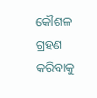କୌଶଳ ଗ୍ରହଣ କରିବାକୁ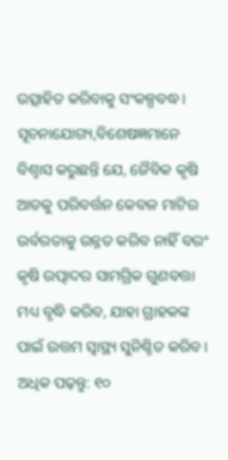ଉତ୍ସାହିତ କରିବାକୁ ସଂକଳ୍ପବଦ୍ଧ।
ସୂଚନାଯୋଗ୍ୟ,ବିଶେଷଜ୍ଞମାନେ ବିଶ୍ୱାସ କରୁଛନ୍ତି ଯେ, ଜୈବିକ କୃଷି ଆଡକୁ ପରିବର୍ତ୍ତନ କେବଳ ମାଟିର ଉର୍ବରତାକୁ ଉନ୍ନତ କରିବ ନାହିଁ ବରଂ କୃଷି ଉତ୍ପାଦର ସାମଗ୍ରିକ ଗୁଣବତ୍ତା ମଧ୍ୟ ବୃଦ୍ଧି କରିବ, ଯାହା ଗ୍ରାହକଙ୍କ ପାଇଁ ଉତ୍ତମ ସ୍ୱାସ୍ଥ୍ୟ ସୁନିଶ୍ଚିତ କରିବ।
ଅଧିକ ପଢ଼ନ୍ତୁ: ୧୦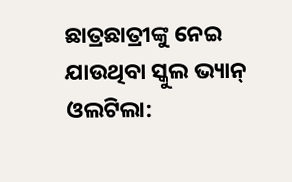ଛାତ୍ରଛାତ୍ରୀଙ୍କୁ ନେଇ ଯାଉଥିବା ସ୍କୁଲ ଭ୍ୟାନ୍ ଓଲଟିଲା: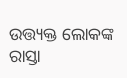ଉତ୍ତ୍ୟକ୍ତ ଲୋକଙ୍କ ରାସ୍ତା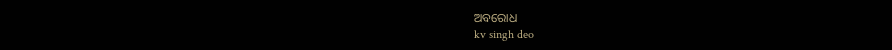ଅବରୋଧ
kv singh deo